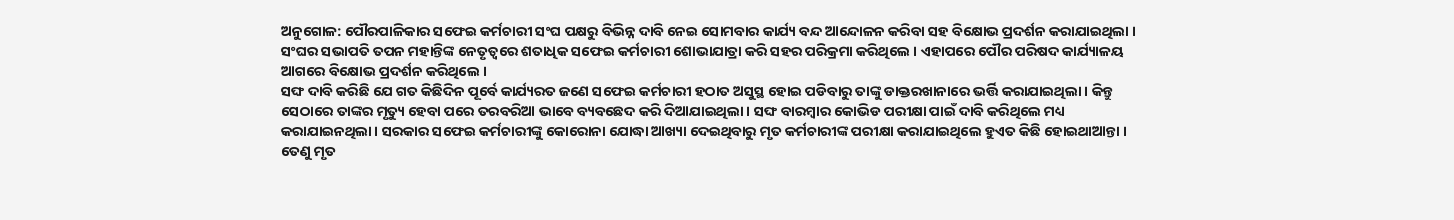ଅନୁଗୋଳ: ପୌରପାଳିକାର ସଫେଇ କର୍ମଚାରୀ ସଂଘ ପକ୍ଷରୁ ବିଭିନ୍ନ ଦାବି ନେଇ ସୋମବାର କାର୍ଯ୍ୟ ବନ୍ଦ ଆନ୍ଦୋଳନ କରିବା ସହ ବିକ୍ଷୋଭ ପ୍ରଦର୍ଶନ କରାଯାଇଥିଲା । ସଂଘର ସଭାପତି ତପନ ମହାନ୍ତିଙ୍କ ନେତୃତ୍ୱରେ ଶତାଧିକ ସଫେଇ କର୍ମଚାରୀ ଶୋଭାଯାତ୍ରା କରି ସହର ପରିକ୍ରମା କରିଥିଲେ । ଏହାପରେ ପୌର ପରିଷଦ କାର୍ଯ୍ୟାଳୟ ଆଗରେ ବିକ୍ଷୋଭ ପ୍ରଦର୍ଶନ କରିଥିଲେ ।
ସଙ୍ଘ ଦାବି କରିଛି ଯେ ଗତ କିଛିଦିନ ପୂର୍ବେ କାର୍ଯ୍ୟରତ ଜଣେ ସଫେଇ କର୍ମଚାରୀ ହଠାତ ଅସୁସ୍ଥ ହୋଇ ପଡିବାରୁ ତାଙ୍କୁ ଡାକ୍ତରଖାନାରେ ଭର୍ତ୍ତି କରାଯାଇଥିଲା । କିନ୍ତୁ ସେଠାରେ ତାଙ୍କର ମୃତ୍ୟୁ ହେବା ପରେ ତରବରିଆ ଭାବେ ବ୍ୟବଛେଦ କରି ଦିଆଯାଇଥିଲା । ସଙ୍ଘ ବାରମ୍ବାର କୋଭିଡ ପରୀକ୍ଷା ପାଇଁ ଦାବି କରିଥିଲେ ମଧ୍ୟ କରାଯାଇନଥିଲା । ସରକାର ସଫେଇ କର୍ମଚାରୀଙ୍କୁ କୋରୋନା ଯୋଦ୍ଧା ଆଖ୍ୟା ଦେଇଥିବାରୁ ମୃତ କର୍ମଚାରୀଙ୍କ ପରୀକ୍ଷା କରାଯାଇଥିଲେ ହୁଏତ କିଛି ହୋଇଥାଆନ୍ତା ।
ତେଣୁ ମୃତ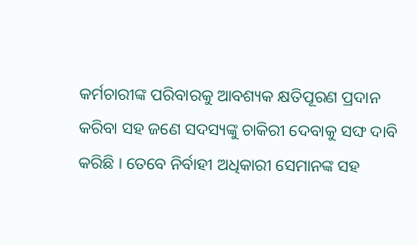କର୍ମଚାରୀଙ୍କ ପରିବାରକୁ ଆବଶ୍ୟକ କ୍ଷତିପୂରଣ ପ୍ରଦାନ କରିବା ସହ ଜଣେ ସଦସ୍ୟଙ୍କୁ ଚାକିରୀ ଦେବାକୁ ସଙ୍ଘ ଦାବି କରିଛି । ତେବେ ନିର୍ବାହୀ ଅଧିକାରୀ ସେମାନଙ୍କ ସହ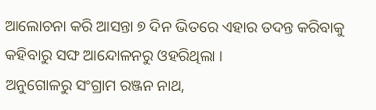ଆଲୋଚନା କରି ଆସନ୍ତା ୭ ଦିନ ଭିତରେ ଏହାର ତଦନ୍ତ କରିବାକୁ କହିବାରୁ ସଙ୍ଘ ଆନ୍ଦୋଳନରୁ ଓହରିଥିଲା ।
ଅନୁଗୋଳରୁ ସଂଗ୍ରାମ ରଞ୍ଜନ ନାଥ,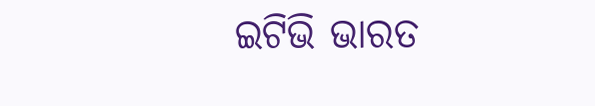ଇଟିଭି ଭାରତ